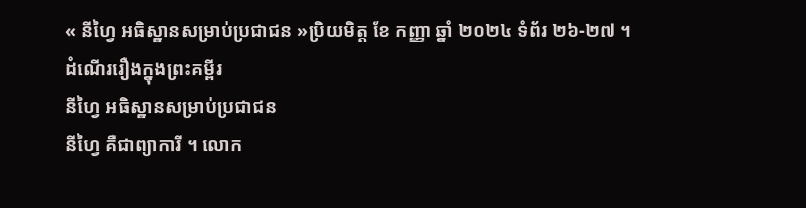« នីហ្វៃ អធិស្ឋានសម្រាប់ប្រជាជន »ប្រិយមិត្ត ខែ កញ្ញា ឆ្នាំ ២០២៤ ទំព័រ ២៦-២៧ ។
ដំណើររឿងក្នុងព្រះគម្ពីរ
នីហ្វៃ អធិស្ឋានសម្រាប់ប្រជាជន
នីហ្វៃ គឺជាព្យាការី ។ លោក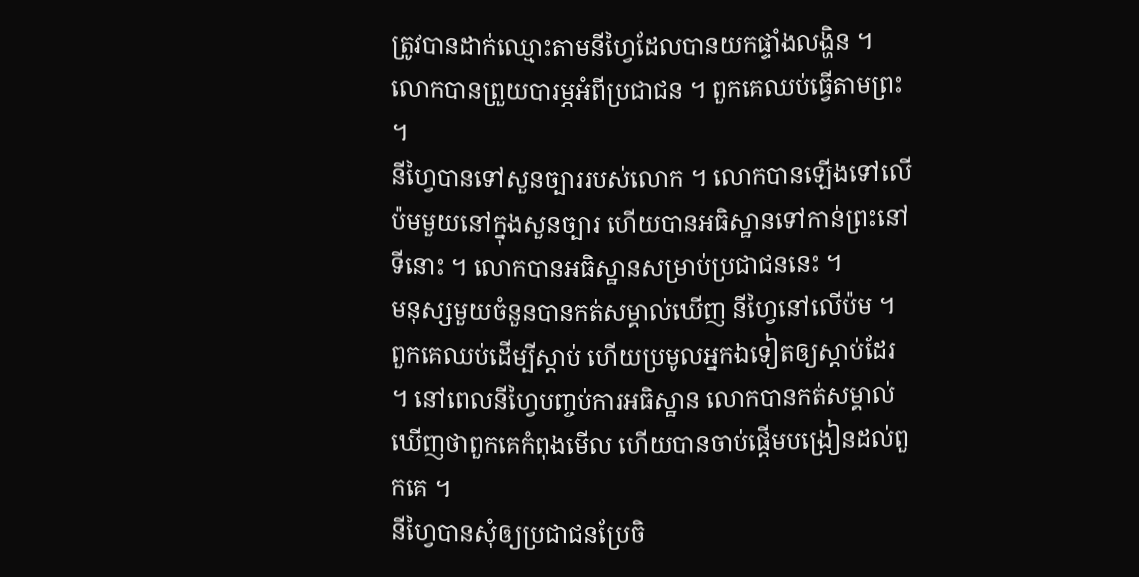ត្រូវបានដាក់ឈ្មោះតាមនីហ្វៃដែលបានយកផ្ទាំងលង្ហិន ។ លោកបានព្រួយបារម្ភអំពីប្រជាជន ។ ពួកគេឈប់ធ្វើតាមព្រះ ។
នីហ្វៃបានទៅសួនច្បាររបស់លោក ។ លោកបានឡើងទៅលើប៉មមួយនៅក្នុងសួនច្បារ ហើយបានអធិស្ឋានទៅកាន់ព្រះនៅទីនោះ ។ លោកបានអធិស្ឋានសម្រាប់ប្រជាជននេះ ។
មនុស្សមួយចំនួនបានកត់សម្គាល់ឃើញ នីហ្វៃនៅលើប៉ម ។ ពួកគេឈប់ដើម្បីស្តាប់ ហើយប្រមូលអ្នកឯទៀតឲ្យស្តាប់ដែរ ។ នៅពេលនីហ្វៃបញ្ចប់ការអធិស្ឋាន លោកបានកត់សម្គាល់ឃើញថាពួកគេកំពុងមើល ហើយបានចាប់ផ្ដើមបង្រៀនដល់ពួកគេ ។
នីហ្វៃបានសុំឲ្យប្រជាជនប្រែចិ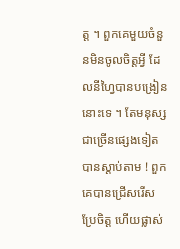ត្ត ។ ពួកគេមួយចំនួនមិនចូលចិត្តអ្វី ដែលនីហ្វៃបានបង្រៀននោះទេ ។ តែមនុស្សជាច្រើនផ្សេងទៀតបានស្តាប់តាម ! ពួកគេបានជ្រើសរើសប្រែចិត្ត ហើយផ្លាស់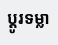ប្ដូរទម្លា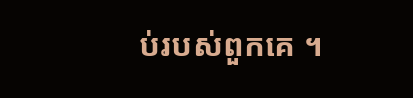ប់របស់ពួកគេ ។